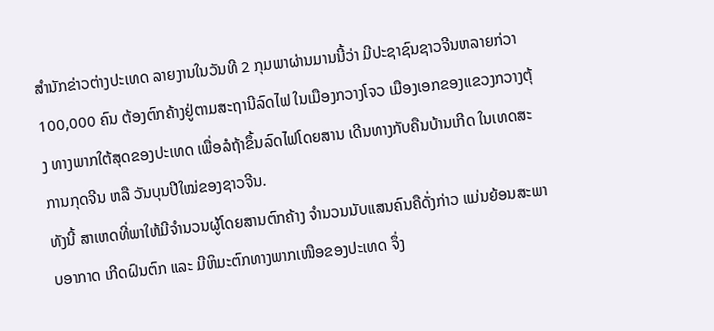ສຳນັກຂ່າວຕ່າງປະເທດ ລາຍງານໃນວັນທີ 2 ກຸມພາຜ່ານມານນີ້ວ່າ ມີປະຊາຊົນຊາວຈີນຫລາຍກ່ວາ 100,000 ຄົນ ຕ້ອງຕົກຄ້າງຢູ່ຕາມສະຖານີລົດໄຟ ໃນເມືອງກວາງໂຈວ ເມືອງເອກຂອງແຂວງກວາງຕຸ້ງ ທາງພາກໃຕ້ສຸດຂອງປະເທດ ເພື່ອລໍຖ້າຂຶ້ນລົດໄຟໂດຍສານ ເດີນທາງກັບຄືນບ້ານເກີດ ໃນເທດສະການກຸດຈີນ ຫລື ວັນບຸນປີໃໝ່ຂອງຊາວຈີນ.
ທັງນີ້ ສາເຫດທີ່ພາໃຫ້ມີຈຳນວນຜູ້ໂດຍສານຕົກຄ້າງ ຈຳນວນນັບແສນຄົນຄືດັ່ງກ່າວ ແມ່ນຍ້ອນສະພາບອາກາດ ເກີດຝົນຕົກ ແລະ ມີຫິມະຕົກທາງພາກເໜືອຂອງປະເທດ ຈຶ່ງ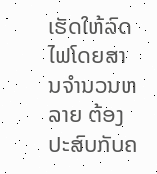ເຮັດໃຫ້ລົດໄຟໂດຍສານຈຳນວນຫລາຍ ຕ້ອງປະສົບກັບຄ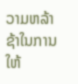ວາມຫລ້າຊ້າໃນການໃຫ້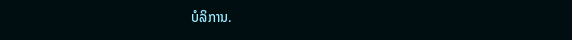ບໍລິການ.